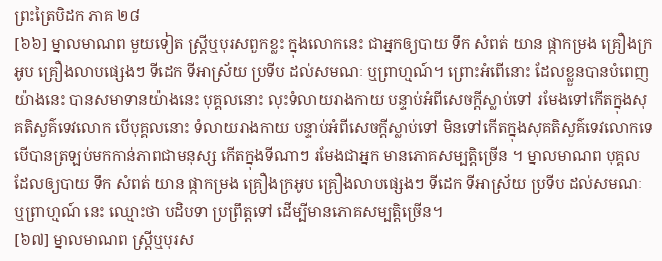ព្រះត្រៃបិដក ភាគ ២៨
[៦៦] ម្នាលមាណព មួយទៀត ស្ត្រីឬបុរសពួកខ្លះ ក្នុងលោកនេះ ជាអ្នកឲ្យបាយ ទឹក សំពត់ យាន ផ្កាកម្រង គ្រឿងក្រអូប គ្រឿងលាបផ្សេងៗ ទីដេក ទីអាស្រ័យ ប្រទីប ដល់សមណៈ ឬព្រាហ្មណ៍។ ព្រោះអំពើនោះ ដែលខ្លួនបានបំពេញយ៉ាងនេះ បានសមាទានយ៉ាងនេះ បុគ្គលនោះ លុះទំលាយរាងកាយ បន្ទាប់អំពីសេចក្តីស្លាប់ទៅ រមែងទៅកើតក្នុងសុគតិសួគ៌ទេវលោក បើបុគ្គលនោះ ទំលាយរាងកាយ បន្ទាប់អំពីសេចក្តីស្លាប់ទៅ មិនទៅកើតក្នុងសុគតិសួគ៌ទេវលោកទេ បើបានត្រឡប់មកកាន់ភាពជាមនុស្ស កើតក្នុងទីណាៗ រមែងជាអ្នក មានភោគសម្បត្តិច្រើន ។ ម្នាលមាណព បុគ្គលដែលឲ្យបាយ ទឹក សំពត់ យាន ផ្កាកម្រង គ្រឿងក្រអូប គ្រឿងលាបផ្សេងៗ ទីដេក ទីអាស្រ័យ ប្រទីប ដល់សមណៈ ឬព្រាហ្មណ៍ នេះ ឈ្មោះថា បដិបទា ប្រព្រឹត្តទៅ ដើម្បីមានភោគសម្បត្តិច្រើន។
[៦៧] ម្នាលមាណព ស្ត្រីឬបុរស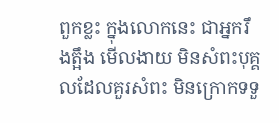ពួកខ្លះ ក្នុងលោកនេះ ជាអ្នករឹងត្អឹង មើលងាយ មិនសំពះបុគ្គលដែលគួរសំពះ មិនក្រោកទទួ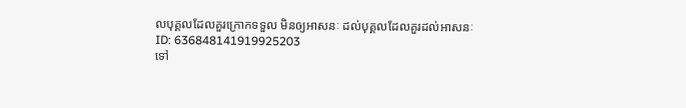លបុគ្គលដែលគួរក្រោកទទួល មិនឲ្យអាសនៈ ដល់បុគ្គលដែលគួរដល់អាសនៈ
ID: 636848141919925203
ទៅ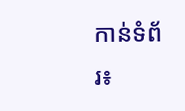កាន់ទំព័រ៖